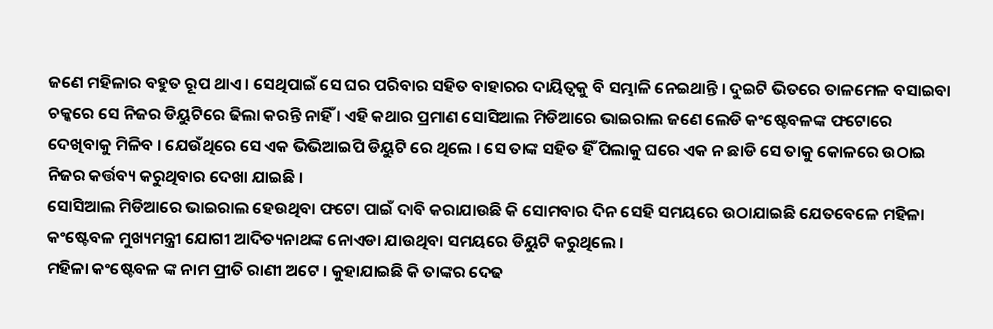ଜଣେ ମହିଳାର ବହୁତ ରୂପ ଥାଏ । ସେଥିପାଇଁ ସେ ଘର ପରିବାର ସହିତ ବାହାରର ଦାୟିତ୍ଵକୁ ବି ସମ୍ଭାଳି ନେଇଥାନ୍ତି । ଦୁଇଟି ଭିତରେ ତାଳମେଳ ବସାଇବା ଚକ୍କରେ ସେ ନିଜର ଡିୟୁଟିରେ ଢିଲା କରନ୍ତି ନାହିଁ । ଏହି କଥାର ପ୍ରମାଣ ସୋସିଆଲ ମିଡିଆରେ ଭାଇରାଲ ଜଣେ ଲେଡି କଂଷ୍ଟେବଳଙ୍କ ଫଟୋରେ ଦେଖିବାକୁ ମିଳିବ । ଯେଉଁଥିରେ ସେ ଏକ ଭିଭିଆଇପି ଡିୟୁଟି ରେ ଥିଲେ । ସେ ତାଙ୍କ ସହିତ ହିଁ ପିଲାକୁ ଘରେ ଏକ ନ ଛାଡି ସେ ତାକୁ କୋଳରେ ଉଠାଇ ନିଜର କର୍ତ୍ତବ୍ୟ କରୁଥିବାର ଦେଖା ଯାଇଛି ।
ସୋସିଆଲ ମିଡିଆରେ ଭାଇରାଲ ହେଉଥିବା ଫଟୋ ପାଇଁ ଦାବି କରାଯାଉଛି କି ସୋମବାର ଦିନ ସେହି ସମୟରେ ଉଠାଯାଇଛି ଯେତବେଳେ ମହିଳା କଂଷ୍ଟେବଳ ମୁଖ୍ୟମନ୍ତ୍ରୀ ଯୋଗୀ ଆଦିତ୍ୟନାଥଙ୍କ ନୋଏଡା ଯାଉଥିବା ସମୟରେ ଡିୟୁଟି କରୁଥିଲେ ।
ମହିଳା କଂଷ୍ଟେବଳ ଙ୍କ ନାମ ପ୍ରୀତି ରାଣୀ ଅଟେ । କୁହାଯାଇଛି କି ତାଙ୍କର ଦେଢ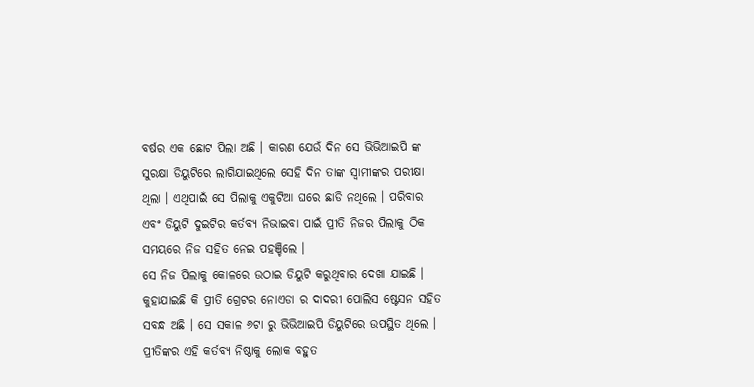ବର୍ଷର ଏକ ଛୋଟ ପିଲା ଅଛି । କାରଣ ଯେଉଁ ଦିନ ସେ ଭିଭିଆଇପି ଙ୍କ ସୁରକ୍ଷା ଡିୟୁଟିରେ ଲାଗିଯାଇଥିଲେ ସେହି ଦିନ ତାଙ୍କ ସ୍ଵାମୀଙ୍କର ପରୀକ୍ଷା ଥିଲା । ଏଥିପାଇଁ ସେ ପିଲାକୁ ଏକୁଟିଆ ଘରେ ଛାଡି ନଥିଲେ । ପରିବାର ଏବଂ ଡିୟୁଟି ଦୁଇଟିର କର୍ତବ୍ୟ ନିଭାଇବା ପାଇଁ ପ୍ରୀତି ନିଜର ପିଲାକୁ ଠିକ ସମୟରେ ନିଜ ସହିତ ନେଇ ପହଞ୍ଚିଲେ ।
ସେ ନିଜ ପିଲାକୁ କୋଳରେ ଉଠାଇ ଡିୟୁଟି କରୁଥିବାର ଦେଖା ଯାଇଛି । କୁହାଯାଇଛି କି ପ୍ରୀତି ଗ୍ରେଟର ନୋଏଡା ର ଦାଦରୀ ପୋଲିସ ଷ୍ଟେସନ ସହିତ ସବନ୍ଧ ଅଛି । ସେ ସକାଳ ୬ଟା ରୁ ଭିଭିଆଇପି ଡିୟୁଟିରେ ଉପସ୍ଥିତ ଥିଲେ । ପ୍ରୀତିଙ୍କର ଏହି କର୍ତବ୍ୟ ନିଷ୍ଠାକୁ ଲୋକ ବହୁତ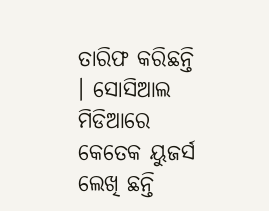ତାରିଫ କରିଛନ୍ତି । ସୋସିଆଲ ମିଡିଆରେ କେତେକ ୟୁଜର୍ସ ଲେଖି ଛନ୍ତି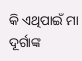କି ଏଥିପାଇଁ ମା ଦୂର୍ଗାଙ୍କ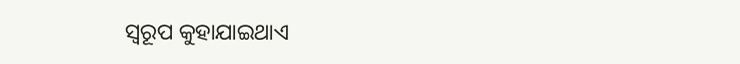ସ୍ୱରୂପ କୁହାଯାଇଥାଏ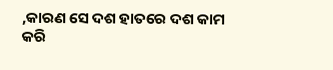,କାରଣ ସେ ଦଶ ହାତରେ ଦଶ କାମ କରି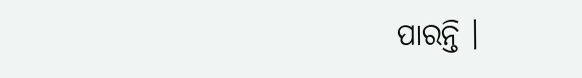ପାରନ୍ତି ।